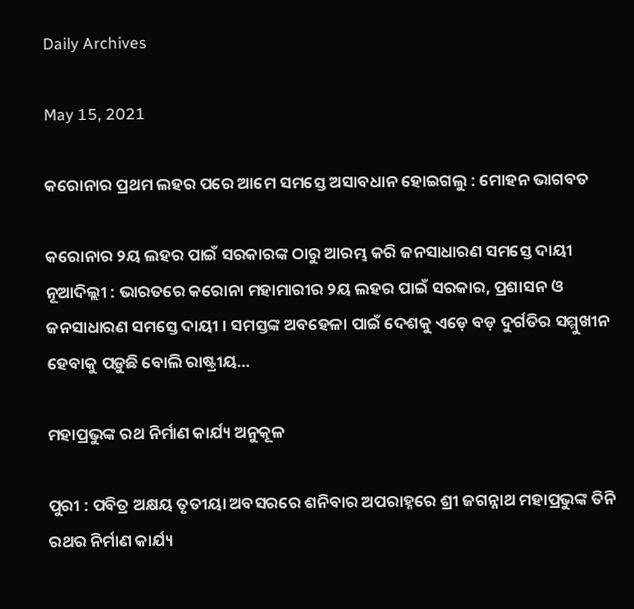Daily Archives

May 15, 2021

କରୋନାର ପ୍ରଥମ ଲହର ପରେ ଆମେ ସମସ୍ତେ ଅସାବଧାନ ହୋଇଗଲୁ : ମୋହନ ଭାଗବତ

କରୋନାର ୨ୟ ଲହର ପାଇଁ ସରକାରଙ୍କ ଠାରୁ ଆରମ୍ଭ କରି ଜନସାଧାରଣ ସମସ୍ତେ ଦାୟୀ ନୂଆଦିଲ୍ଲୀ : ଭାରତରେ କରୋନା ମହାମାରୀର ୨ୟ ଲହର ପାଇଁ ସରକାର, ପ୍ରଶାସନ ଓ ଜନସାଧାରଣ ସମସ୍ତେ ଦାୟୀ । ସମସ୍ତଙ୍କ ଅବହେଳା ପାଇଁ ଦେଶକୁ ଏଡ଼େ ବଡ଼ ଦୁର୍ଗତିର ସମ୍ମୁଖୀନ ହେବାକୁ ପଡ଼ୁଛି ବୋଲି ରାଷ୍ଟ୍ରୀୟ…

ମହାପ୍ରଭୁଙ୍କ ରଥ ନିର୍ମାଣ କାର୍ଯ୍ୟ ଅନୁକୂଳ

ପୁରୀ : ପବିତ୍ର ଅକ୍ଷୟ ତୃତୀୟା ଅବସରରେ ଶନିବାର ଅପରାହ୍ନରେ ଶ୍ରୀ ଜଗନ୍ନାଥ ମହାପ୍ରଭୁଙ୍କ ତିନି ରଥର ନିର୍ମାଣ କାର୍ଯ୍ୟ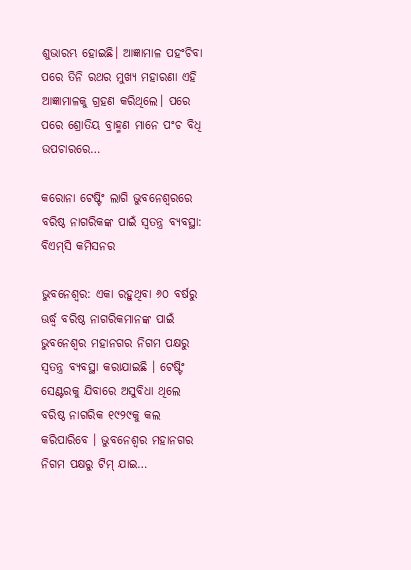ଶୁଭାରମ୍ଭ ହୋଇଛି। ଆଜ୍ଞାମାଳ ପହଂଚିବା ପରେ ତିନି ରଥର ମୁଖ୍ୟ ମହାରଣା ଏହି ଆଜ୍ଞାମାଳକୁ ଗ୍ରହଣ କରିଥିଲେ। ପରେ ପରେ ଶ୍ରୋତିୟ ବ୍ରାହ୍ମଣ ମାନେ ପଂଚ ବିଧି ଉପଚାରରେ…

କରୋନା ଟେଷ୍ଟିଂ ଲାଗି ଭୁବନେଶ୍ୱରରେ ବରିଷ୍ଠ ନାଗରିକଙ୍କ ପାଇଁ ସ୍ୱତନ୍ତ୍ର ବ୍ୟବସ୍ଥା: ବିଏମ୍‌ସି କମିସନର

ଭୁବନେଶ୍ୱର: ଏକା ରହୁଥିବା ୬୦ ବର୍ଷରୁ ଊର୍ଦ୍ଧ୍ୱ ବରିଷ୍ଠ ନାଗରିକମାନଙ୍କ ପାଇଁ ଭୁବନେଶ୍ୱର ମହାନଗର ନିଗମ ପକ୍ଷରୁ ସ୍ୱତନ୍ତ୍ର ବ୍ୟବସ୍ଥା କରାଯାଇଛି । ଟେଷ୍ଟିଂ ସେଣ୍ଟରକୁ ଯିବାରେ ଅସୁବିଧା ଥିଲେ ବରିଷ୍ଠ ନାଗରିକ ୧୯୨୯କୁ କଲ କରିପାରିବେ । ଭୁବନେଶ୍ୱର ମହାନଗର ନିଗମ ପକ୍ଷରୁ ଟିମ୍ ଯାଇ…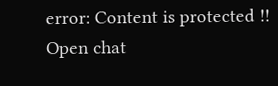error: Content is protected !!
Open chat